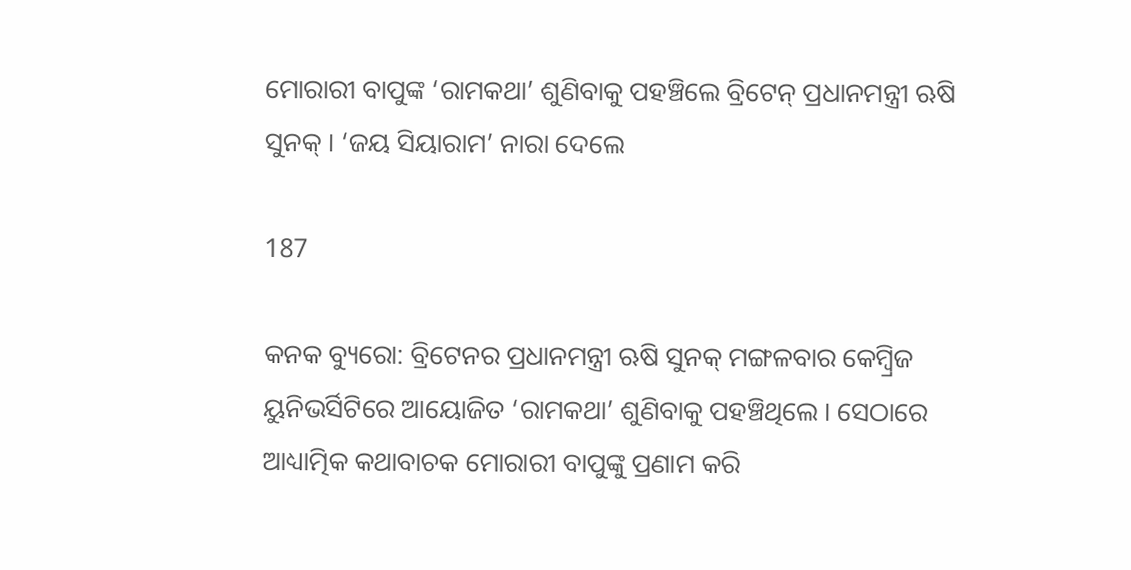ମୋରାରୀ ବାପୁଙ୍କ ‘ରାମକଥା’ ଶୁଣିବାକୁ ପହଞ୍ଚିଲେ ବ୍ରିଟେନ୍ ପ୍ରଧାନମନ୍ତ୍ରୀ ଋଷି ସୁନକ୍ । ‘ଜୟ ସିୟାରାମ’ ନାରା ଦେଲେ

187

କନକ ବ୍ୟୁରୋ: ବ୍ରିଟେନର ପ୍ରଧାନମନ୍ତ୍ରୀ ଋଷି ସୁନକ୍ ମଙ୍ଗଳବାର କେମ୍ବ୍ରିଜ ୟୁନିଭର୍ସିଟିରେ ଆୟୋଜିତ ‘ରାମକଥା’ ଶୁଣିବାକୁ ପହଞ୍ଚିଥିଲେ । ସେଠାରେ ଆଧ୍ୟାତ୍ମିକ କଥାବାଚକ ମୋରାରୀ ବାପୁଙ୍କୁ ପ୍ରଣାମ କରି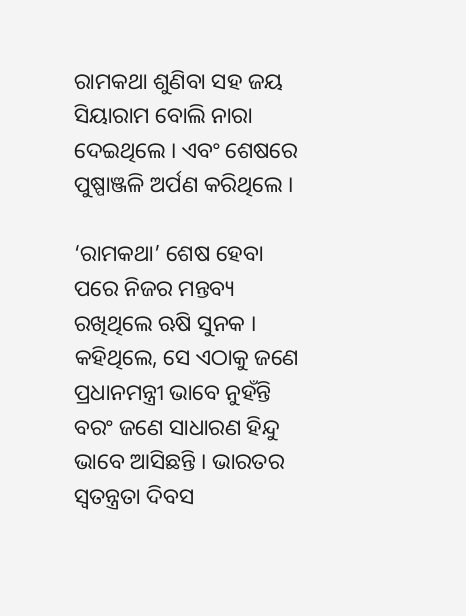ରାମକଥା ଶୁଣିବା ସହ ଜୟ ସିୟାରାମ ବୋଲି ନାରା ଦେଇଥିଲେ । ଏବଂ ଶେଷରେ ପୁଷ୍ପାଞ୍ଜଳି ଅର୍ପଣ କରିଥିଲେ ।

‘ରାମକଥା’ ଶେଷ ହେବା ପରେ ନିଜର ମନ୍ତବ୍ୟ ରଖିଥିଲେ ଋଷି ସୁନକ । କହିଥିଲେ, ସେ ଏଠାକୁ ଜଣେ ପ୍ରଧାନମନ୍ତ୍ରୀ ଭାବେ ନୁହଁନ୍ତି ବରଂ ଜଣେ ସାଧାରଣ ହିନ୍ଦୁ ଭାବେ ଆସିଛନ୍ତି । ଭାରତର ସ୍ୱତନ୍ତ୍ରତା ଦିବସ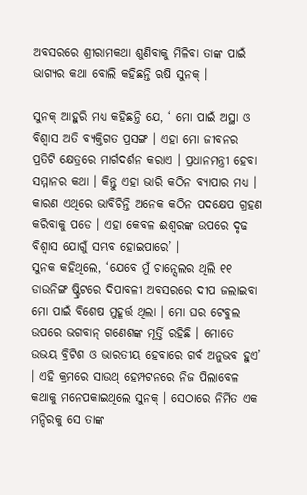ଅବସରରେ ଶ୍ରୀରାମକଥା ଶୁଣିବାକୁ ମିଳିବା ତାଙ୍କ ପାଇଁ ଭାଗ୍ୟର କଥା ବୋଲି କହିଛନ୍ତି ଋଷି ସୁନକ୍ ।

ସୁନକ୍ ଆହୁରି ମଧ୍ୟ କହିଛନ୍ତି ଯେ, ‘ ମୋ ପାଇଁ ଅସ୍ଥା ଓ ବିଶ୍ୱାସ ଅତି ବ୍ୟକ୍ତିଗତ ପ୍ରସଙ୍ଗ । ଏହା ମୋ ଜୀବନର ପ୍ରତିଟି କ୍ଷେତ୍ରରେ ମାର୍ଗଦର୍ଶନ କରାଏ । ପ୍ରଧାନମନ୍ତ୍ରୀ ହେବା ସମ୍ମାନର କଥା । କିନ୍ତୁ ଏହା ଭାରି କଠିନ ବ୍ୟାପାର ମଧ୍ୟ । କାରଣ ଏଥିରେ ଭାବିଚିନ୍ତି ଅନେକ କଠିନ ପଦକ୍ଷେପ ଗ୍ରହଣ କରିବାକୁ ପଡେ । ଏହା କେବଳ ଈଶ୍ୱରଙ୍କ ଉପରେ ଦୃଢ ବିଶ୍ୱାସ ଯୋଗୁଁ ସମ୍ଭବ ହୋଇପାରେ’ ।
ସୁନକ କହିଥିଲେ, ‘ଯେବେ ମୁଁ ଚାନ୍ସେଲର ଥିଲି ୧୧ ଡାଉନିଙ୍ଗ ଷ୍ଟ୍ରିଟରେ ଦିପାବଳୀ ଅବସରରେ ଦୀପ ଜଲାଇବା ମୋ ପାଇଁ ବିଶେଷ ମୁହୂର୍ତ୍ତ ଥିଲା । ମୋ ଘର ଟେବୁଲ ଉପରେ ଭଗବାନ୍ ଗଣେଶଙ୍କ ମୂର୍ତ୍ତି ରହିଛି । ମୋତେ ଉଭୟ ବ୍ରିଟିଶ ଓ ଭାରତୀୟ ହେବାରେ ଗର୍ବ ଅନୁଭବ ହୁଏ’ । ଏହି କ୍ରମରେ ସାଉଥ୍ ହେମ୍ପଟନରେ ନିଜ ପିଲାବେଳ କଥାକୁ ମନେପକାଇଥିଲେ ସୁନକ୍ । ସେଠାରେ ନିର୍ମିତ ଏକ ମନ୍ଦିରକୁ ସେ ତାଙ୍କ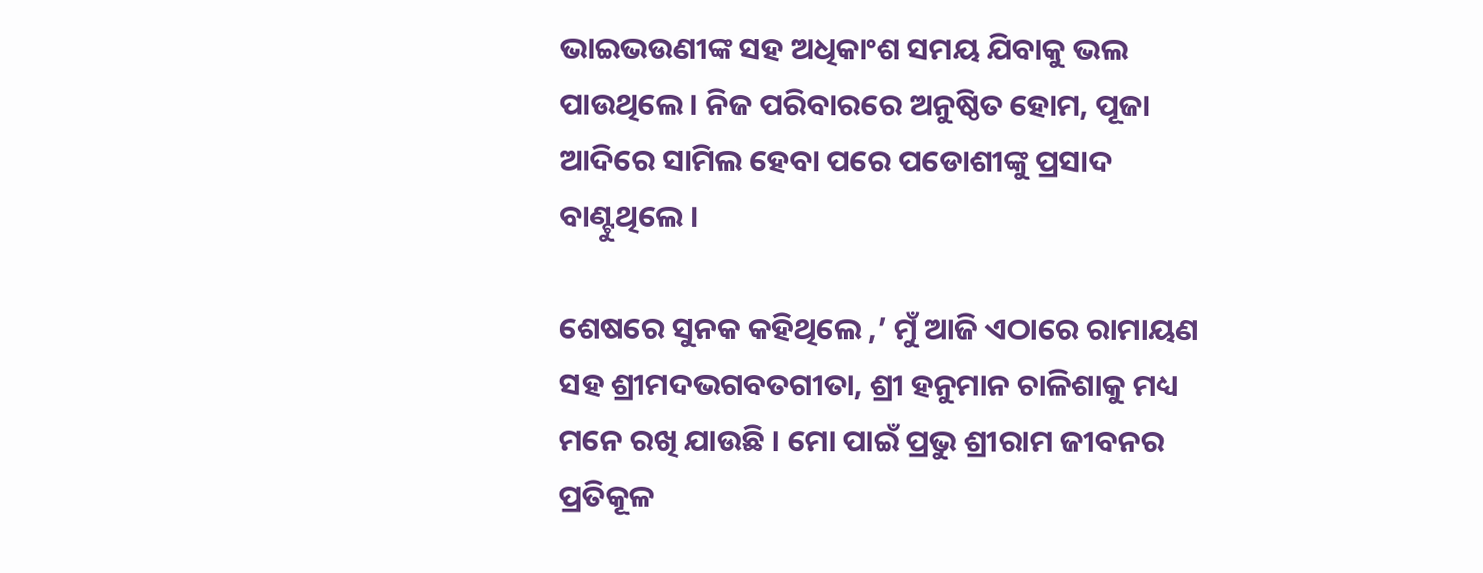ଭାଇଭଉଣୀଙ୍କ ସହ ଅଧିକାଂଶ ସମୟ ଯିବାକୁ ଭଲ ପାଉଥିଲେ । ନିଜ ପରିବାରରେ ଅନୁଷ୍ଠିତ ହୋମ, ପୂଜା ଆଦିରେ ସାମିଲ ହେବା ପରେ ପଡୋଶୀଙ୍କୁ ପ୍ରସାଦ ବାଣ୍ଟୁଥିଲେ ।

ଶେଷରେ ସୁନକ କହିଥିଲେ ,’ ମୁଁ ଆଜି ଏଠାରେ ରାମାୟଣ ସହ ଶ୍ରୀମଦଭଗବତଗୀତା, ଶ୍ରୀ ହନୁମାନ ଚାଳିଶାକୁ ମଧ୍ୟ ମନେ ରଖି ଯାଉଛି । ମୋ ପାଇଁ ପ୍ରଭୁ ଶ୍ରୀରାମ ଜୀବନର ପ୍ରତିକୂଳ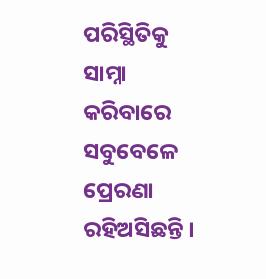ପରିସ୍ଥିତିକୁ ସାମ୍ନା କରିବାରେ ସବୁବେଳେ ପ୍ରେରଣା ରହିଅସିଛନ୍ତି ।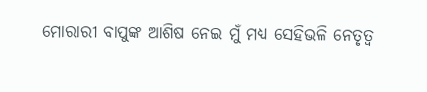ମୋରାରୀ ବାପୁଙ୍କ ଆଶିଷ ନେଇ ମୁଁ ମଧ୍ୟ ସେହିଭଳି ନେତୃତ୍ୱ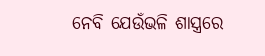ନେବି ଯେଉଁଭଳି ଶାସ୍ତ୍ରରେ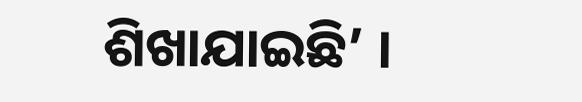ଶିଖାଯାଇଛି’ ।